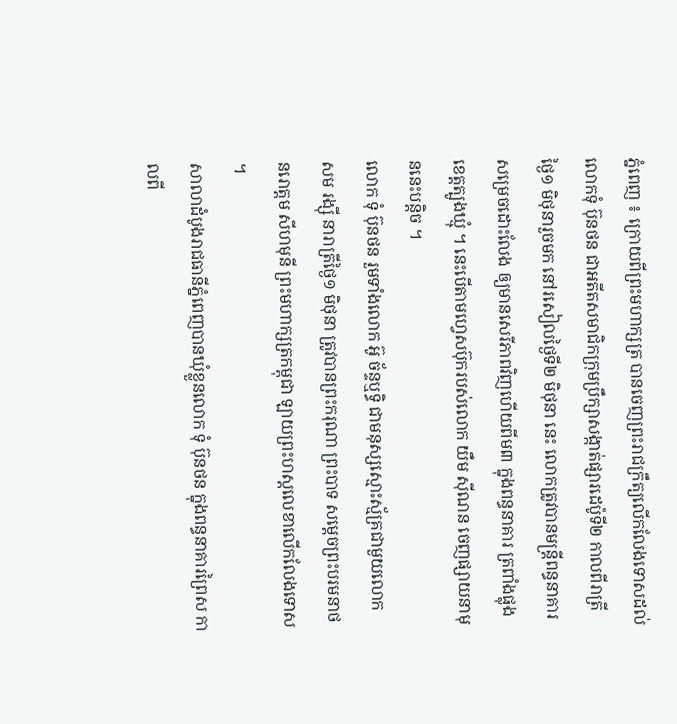ភ្នំពេញ ៖ ក្រោយពីព្រះមហាក្សត្រ បានចេញព្រះរាជក្រឹត្យលើកលែងទោសដល់ លោកទុំ ប៊ុនថន ជាអតីតសមាជិកក្រុមប្រឹក្សាសង្កាត់ផ្សារដេប៉ូទី២ កាលពីរាត្រីថ្ងៃ១ មិថុនារួចមក នៅរសៀលថ្ងៃទី២ មិថុនា នេះ លោកត្រូវបានមន្រ្តីពន្ធនាគារសម្រេចដោះលែង ឲ្យមានសេរីភាពវិញហើយពីម៣ ក្នុងពន្ធនាគារ ត្រពាំងផ្លុង ខេត្តត្បូងឃ្មុំ ។ នេះបើតាមហ្វេសប៊ុករបស់លោក យឹម ស៊ីណន ចេញផ្សាយនាមុននេះបន្តិច ។
លោក ទុំ ប៊ុនថន រួមទាំងលោក អ៊ូ ច័ន្ទឬទ្ធិ ជាមនុស្សស្មោះស្ម័គ្រជាមួយលោក សម រង្ស៊ី នារាត្រីថ្ងៃ១ មិថុនា ត្រូវបានព្រះករុណា ព្រះបាទ សម្តេចព្រះបរមនាថ នរោត្តម សីហមុនី ព្រះមហាក្សត្រកម្ពុជា ឡាយព្រះហស្តលេខាលើកលែងទោស ។
សាលាដំបូងរាជធានីភ្នំពេញបានឃុំខ្លួនលោក ទុំ ប៊ុនថន ក្នុងពន្ធនាគារព្រៃស កាលពី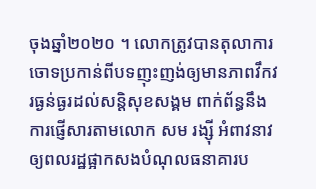ចុងឆ្នាំ២០២០ ។ លោកត្រូវបានតុលាការចោទប្រកាន់ពីបទញុះញង់ឲ្យមានភាពវឹកវរធ្ងន់ធ្ងរដល់សន្តិសុខសង្គម ពាក់ព័ន្ធនឹងការផ្ញើសារតាមលោក សម រង្ស៊ី អំពាវនាវឲ្យពលរដ្ឋផ្អាកសងបំណុលធនាគារប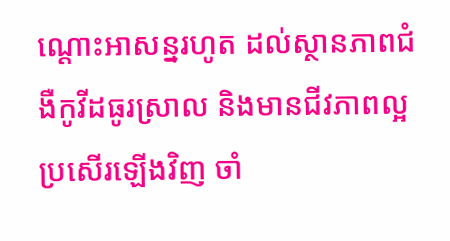ណ្ដោះអាសន្នរហូត ដល់ស្ថានភាពជំងឺកូវីដធូរស្រាល និងមានជីវភាពល្អប្រសើរឡើងវិញ ចាំ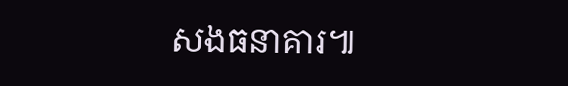សងធនាគារ៕